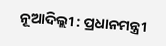ନୂଆଦିଲ୍ଲୀ : ପ୍ରଧାନମନ୍ତ୍ରୀ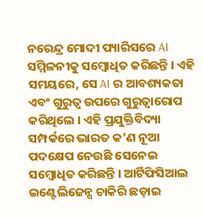ନରେନ୍ଦ୍ର ମୋଦୀ ପ୍ୟାରିସରେ AI ସମ୍ମିଳନୀକୁ ସମ୍ବୋଧିତ କରିଛନ୍ତି । ଏହି ସମୟରେ, ସେ AI ର ଆବଶ୍ୟକତା ଏବଂ ଗୁରୁତ୍ୱ ଉପରେ ଗୁରୁତ୍ୱାରୋପ କରିଥିଲେ । ଏହି ପ୍ରଯୁକ୍ତିବିଦ୍ୟା ସମ୍ପର୍କରେ ଭାରତ କ’ଣ ନୂଆ ପଦକ୍ଷେପ ନେଉଛି ସେନେଇ ସମ୍ବୋଧିତ କରିଛନ୍ତି । ଆର୍ଟିଫିସିଆଲ ଇଣ୍ଟେଲିଜେନ୍ସ ଚାକିରି ଛଡ଼ାଇ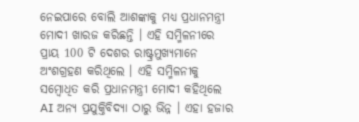ନେଇପାରେ ବୋଲି ଆଶଙ୍କାକୁ ମଧ୍ୟ ପ୍ରଧାନମନ୍ତ୍ରୀ ମୋଦୀ ଖାରଜ କରିଛନ୍ତି । ଏହି ସମ୍ମିଳନୀରେ ପ୍ରାୟ 100 ଟି ଦେଶର ରାଷ୍ଟ୍ରମୁଖ୍ୟମାନେ ଅଂଶଗ୍ରହଣ କରିଥିଲେ । ଏହି ସମ୍ମିଳନୀକୁ ସମ୍ବୋଧିତ କରି ପ୍ରଧାନମନ୍ତ୍ରୀ ମୋଦୀ କହିଥିଲେ AI ଅନ୍ୟ ପ୍ରଯୁକ୍ତିବିଦ୍ୟା ଠାରୁ ଭିନ୍ନ । ଏହା ହଜାର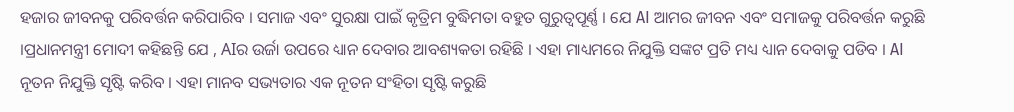ହଜାର ଜୀବନକୁ ପରିବର୍ତ୍ତନ କରିପାରିବ । ସମାଜ ଏବଂ ସୁରକ୍ଷା ପାଇଁ କୃତ୍ରିମ ବୁଦ୍ଧିମତା ବହୁତ ଗୁରୁତ୍ୱପୂର୍ଣ୍ଣ । ଯେ AI ଆମର ଜୀବନ ଏବଂ ସମାଜକୁ ପରିବର୍ତ୍ତନ କରୁଛି ।ପ୍ରଧାନମନ୍ତ୍ରୀ ମୋଦୀ କହିଛନ୍ତି ଯେ , AIର ଉର୍ଜା ଉପରେ ଧ୍ୟାନ ଦେବାର ଆବଶ୍ୟକତା ରହିଛି । ଏହା ମାଧ୍ୟମରେ ନିଯୁକ୍ତି ସଙ୍କଟ ପ୍ରତି ମଧ୍ୟ ଧ୍ୟାନ ଦେବାକୁ ପଡିବ । AI ନୂତନ ନିଯୁକ୍ତି ସୃଷ୍ଟି କରିବ । ଏହା ମାନବ ସଭ୍ୟତାର ଏକ ନୂତନ ସଂହିତା ସୃଷ୍ଟି କରୁଛି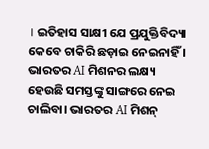। ଇତିହାସ ସାକ୍ଷୀ ଯେ ପ୍ରଯୁକ୍ତିବିଦ୍ୟା କେବେ ଚାକିରି ଛଡ଼ାଇ ନେଇନାହିଁ । ଭାରତର AI ମିଶନର ଲକ୍ଷ୍ୟ ହେଉଛି ସମସ୍ତଙ୍କୁ ସାଙ୍ଗରେ ନେଇ ଚାଲିବା। ଭାରତର AI ମିଶନ୍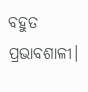ବହୁତ ପ୍ରଭାବଶାଳୀ।